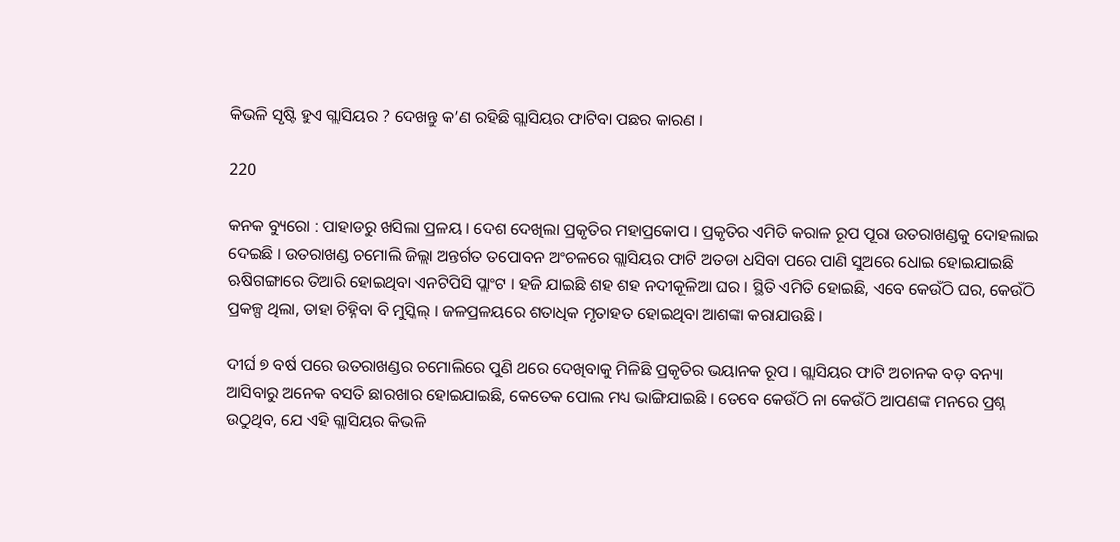କିଭଳି ସୃଷ୍ଟି ହୁଏ ଗ୍ଲାସିୟର ? ଦେଖନ୍ତୁ କ’ଣ ରହିଛି ଗ୍ଲାସିୟର ଫାଟିବା ପଛର କାରଣ ।

220

କନକ ବ୍ୟୁରୋ : ପାହାଡରୁ ଖସିଲା ପ୍ରଳୟ । ଦେଶ ଦେଖିଲା ପ୍ରକୃତିର ମହାପ୍ରକୋପ । ପ୍ରକୃତିର ଏମିତି କରାଳ ରୂପ ପୂରା ଉତରାଖଣ୍ଡକୁ ଦୋହଲାଇ ଦେଇଛି । ଉତରାଖଣ୍ଡ ଚମୋଲି ଜିଲ୍ଲା ଅନ୍ତର୍ଗତ ତପୋବନ ଅଂଚଳରେ ଗ୍ଲାସିୟର ଫାଟି ଅତଡା ଧସିବା ପରେ ପାଣି ସୁଅରେ ଧୋଇ ହୋଇଯାଇଛି ଋଷିଗଙ୍ଗାରେ ତିଆରି ହୋଇଥିବା ଏନଟିପିସି ପ୍ଲାଂଟ । ହଜି ଯାଇଛି ଶହ ଶହ ନଦୀକୂଳିଆ ଘର । ସ୍ଥିତି ଏମିତି ହୋଇଛି, ଏବେ କେଉଁଠି ଘର, କେଉଁଠି ପ୍ରକଳ୍ପ ଥିଲା, ତାହା ଚିହ୍ନିବା ବି ମୁସ୍କିଲ୍ । ଜଳପ୍ରଳୟରେ ଶତାଧିକ ମୃତାହତ ହୋଇଥିବା ଆଶଙ୍କା କରାଯାଉଛି ।

ଦୀର୍ଘ ୭ ବର୍ଷ ପରେ ଉତରାଖଣ୍ଡର ଚମୋଲିରେ ପୁଣି ଥରେ ଦେଖିବାକୁ ମିଳିଛି ପ୍ରକୃତିର ଭୟାନକ ରୂପ । ଗ୍ଲାସିୟର ଫାଟି ଅଚାନକ ବଡ଼ ବନ୍ୟା ଆସିବାରୁ ଅନେକ ବସତି ଛାରଖାର ହୋଇଯାଇଛି, କେତେକ ପୋଲ ମଧ୍ୟ ଭାଙ୍ଗିଯାଇଛି । ତେବେ କେଉଁଠି ନା କେଉଁଠି ଆପଣଙ୍କ ମନରେ ପ୍ରଶ୍ନ ଉଠୁଥିବ, ଯେ ଏହି ଗ୍ଲାସିୟର କିଭଳି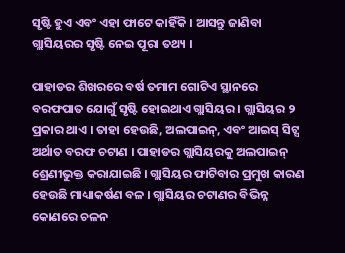ସୃଷ୍ଟି ହୁଏ ଏବଂ ଏହା ଫାଟେ କାହିଁକି । ଆସନ୍ତୁ ଜାଣିବା ଗ୍ଲାସିୟରର ସୃଷ୍ଟି ନେଇ ପୂରା ତଥ୍ୟ ।

ପାହାଡର ଶିଖରରେ ବର୍ଷ ତମାମ ଗୋଟିଏ ସ୍ଥାନରେ ବରଫପାତ ଯୋଗୁଁ ସୃଷ୍ଟି ହୋଇଥାଏ ଗ୍ଲାସିୟର । ଗ୍ଲାସିୟର ୨ ପ୍ରକାର ଥାଏ । ତାହା ହେଉଛି, ଅଲପାଇନ୍, ଏବଂ ଆଇସ୍ ସିଟ୍ସ ଅର୍ଥାତ ବରଫ ଚଟାଣ । ପାହାଡର ଗ୍ଲାସିୟରକୁ ଅଲପାଇନ୍ ଶ୍ରେଣୀଭୁକ୍ତ କରାଯାଇଛି । ଗ୍ଲାସିୟର ଫାଟିବାର ପ୍ରମୁଖ କାରଣ ହେଉଛି ମାଧ୍ୟାକର୍ଷଣ ବଳ । ଗ୍ଲାସିୟର ଚଟାଣର ବିଭିନ୍ନ କୋଣରେ ଚଳନ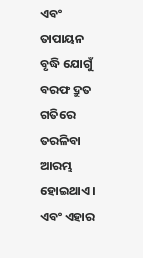ଏବଂ ତାପାୟନ ବୃଦ୍ଧି ଯୋଗୁଁ ବରଫ ଦ୍ରୁତ ଗତିରେ ତରଳିବା ଆରମ୍ଭ ହୋଇଥାଏ । ଏବଂ ଏହାର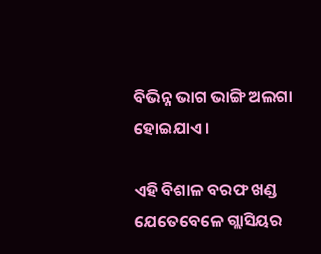ବିଭିନ୍ନ ଭାଗ ଭାଙ୍ଗି ଅଲଗା ହୋଇଯାଏ ।

ଏହି ବିଶାଳ ବରଫ ଖଣ୍ଡ ଯେତେବେଳେ ଗ୍ଲାସିୟର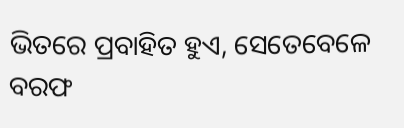ଭିତରେ ପ୍ରବାହିତ ହୁଏ, ସେତେବେଳେ ବରଫ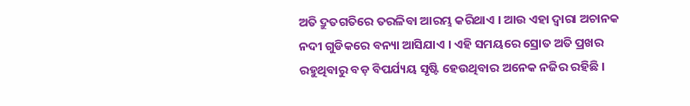ଅତି ଦ୍ରୁତଗତିରେ ତରଳିବା ଆରମ୍ଭ କରିଥାଏ । ଆଉ ଏହା ଦ୍ୱାରା ଅଚାନକ ନଦୀ ଗୁଡିକରେ ବନ୍ୟା ଆସିଯାଏ । ଏହି ସମୟରେ ସ୍ରୋତ ଅତି ପ୍ରଖର ରହୁଥିବାରୁ ବଡ଼ ବିପର୍ଯ୍ୟୟ ସୃଷ୍ଟି ହେଉଥିବାର ଅନେକ ନଜିର ରହିଛି ।